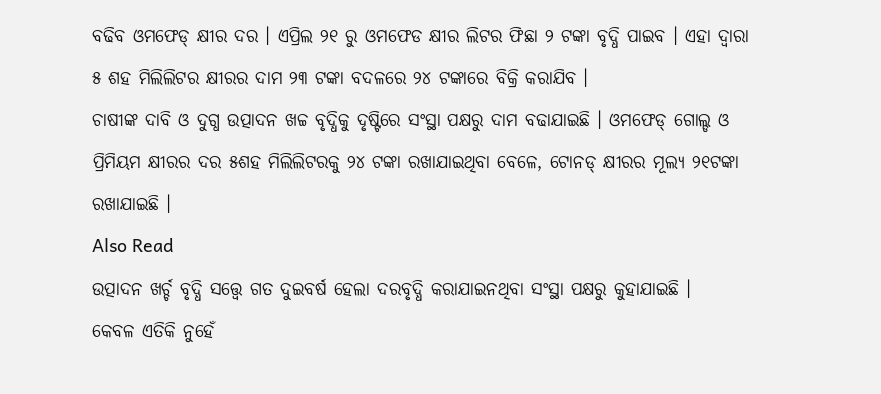ବଢିବ ଓମଫେଡ୍ କ୍ଷୀର ଦର । ଏପ୍ରିଲ ୨୧ ରୁ ଓମଫେଡ କ୍ଷୀର ଲିଟର ଫିଛା ୨ ଟଙ୍କା ବୃଦ୍ଧି ପାଇବ । ଏହା ଦ୍ୱାରା ୫ ଶହ ମିଲିଲିଟର କ୍ଷୀରର ଦାମ ୨୩ ଟଙ୍କା ବଦଳରେ ୨୪ ଟଙ୍କାରେ ବିକ୍ରି କରାଯିବ ।
ଚାଷୀଙ୍କ ଦାବି ଓ ଦୁଗ୍ଧ ଉତ୍ପାଦନ ଖଚ୍ଚ ବୃଦ୍ଧିକୁ ଦୃଷ୍ଟିରେ ସଂସ୍ଥା ପକ୍ଷରୁ ଦାମ ବଢାଯାଇଛି । ଓମଫେଡ୍ ଗୋଲ୍ଡ ଓ ପ୍ରିମିୟମ କ୍ଷୀରର ଦର ୫ଶହ ମିଲିଲିଟରକୁ ୨୪ ଟଙ୍କା ରଖାଯାଇଥିବା ବେଳେ, ଟୋନଡ୍ କ୍ଷୀରର ମୂଲ୍ୟ ୨୧ଟଙ୍କା ରଖାଯାଇଛି ।
Also Read
ଉତ୍ପାଦନ ଖର୍ଚ୍ଚ ବୃଦ୍ଧି ସତ୍ତ୍ୱେ ଗତ ଦୁଇବର୍ଷ ହେଲା ଦରବୃଦ୍ଧି କରାଯାଇନଥିବା ସଂସ୍ଥା ପକ୍ଷରୁ କୁହାଯାଇଛି ।
କେବଳ ଏତିକି ନୁହେଁ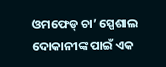ଓମଫେଡ୍ ଚା’ ସ୍ପେଶାଲ ଦୋକାନୀଙ୍କ ପାଇଁ ଏକ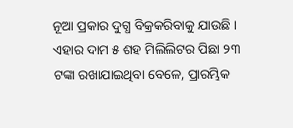ନୂଆ ପ୍ରକାର ଦୁଗ୍ଧ ବିକ୍ରକରିବାକୁ ଯାଉଛି । ଏହାର ଦାମ ୫ ଶହ ମିଲିଲିଟର ପିଛା ୨୩ ଟଙ୍କା ରଖାଯାଇଥିବା ବେଳେ, ପ୍ରାରମ୍ଭିକ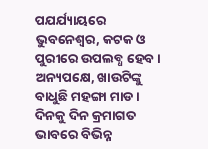ପଯର୍ଯ୍ୟାୟରେ ଭୁବନେଶ୍ୱର, କଟକ ଓ ପୁରୀରେ ଉପଲବ୍ଧ ହେବ ।
ଅନ୍ୟପକ୍ଷେ, ଖାଉଟିଙ୍କୁ ବାଧୁଛି ମହଙ୍ଗା ମାଡ । ଦିନକୁ ଦିନ କ୍ରମାଗତ ଭାବରେ ବିଭିନ୍ନ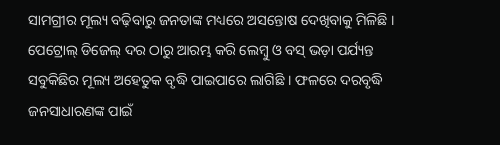ସାମଗ୍ରୀର ମୂଲ୍ୟ ବଢ଼ିବାରୁ ଜନତାଙ୍କ ମଧ୍ୟରେ ଅସନ୍ତୋଷ ଦେଖିବାକୁ ମିଳିଛି । ପେଟ୍ରୋଲ୍ ଡିଜେଲ୍ ଦର ଠାରୁ ଆରମ୍ଭ କରି ଲେମ୍ୱୁ ଓ ବସ୍ ଭଡ଼ା ପର୍ଯ୍ୟନ୍ତ ସବୁକିଛିର ମୂଲ୍ୟ ଅହେତୁକ ବୃଦ୍ଧି ପାଇପାରେ ଲାଗିଛି । ଫଳରେ ଦରବୃଦ୍ଧି ଜନସାଧାରଣଙ୍କ ପାଇଁ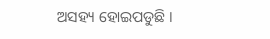ଅସହ୍ୟ ହୋଇପଡୁଛି ।